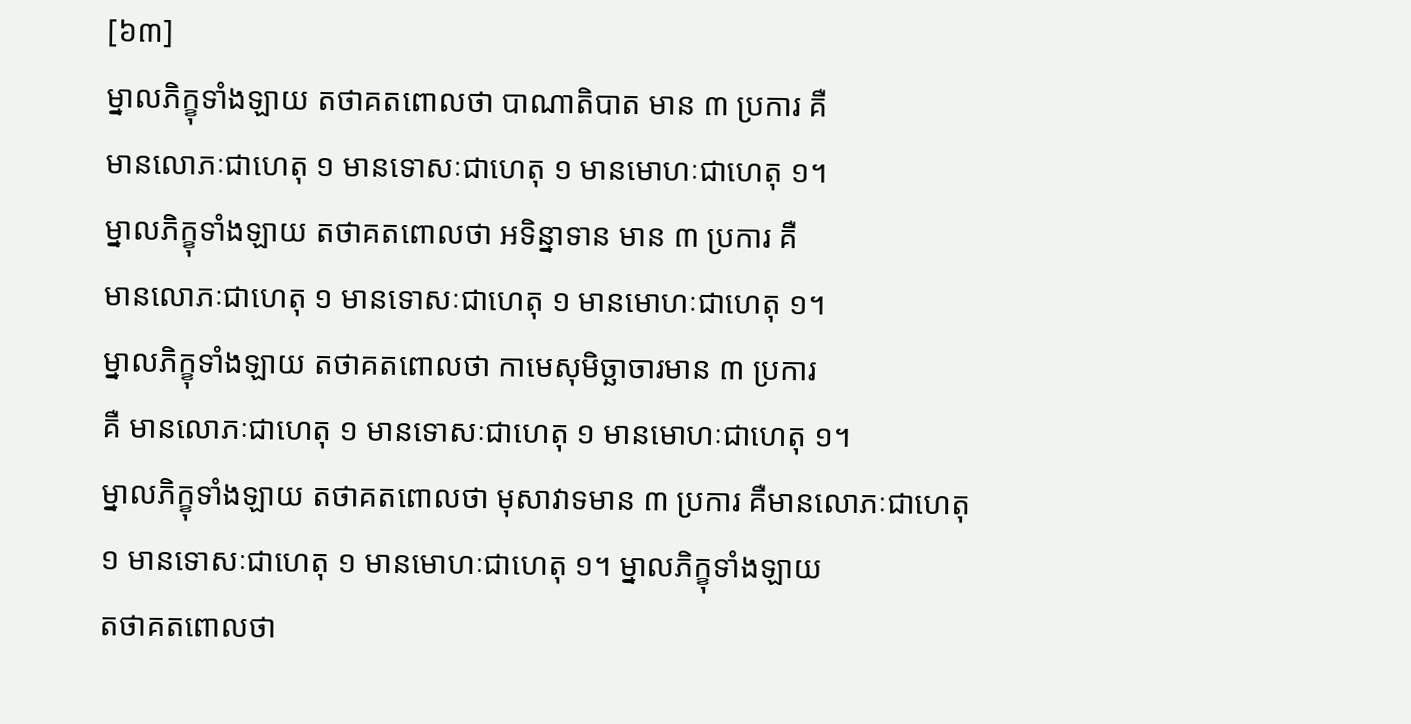[៦៣]
ម្នាលភិក្ខុទាំងឡាយ តថាគតពោលថា បាណាតិបាត មាន ៣ ប្រការ គឺ
មានលោភៈជាហេតុ ១ មានទោសៈជាហេតុ ១ មានមោហៈជាហេតុ ១។
ម្នាលភិក្ខុទាំងឡាយ តថាគតពោលថា អទិន្នាទាន មាន ៣ ប្រការ គឺ
មានលោភៈជាហេតុ ១ មានទោសៈជាហេតុ ១ មានមោហៈជាហេតុ ១។
ម្នាលភិក្ខុទាំងឡាយ តថាគតពោលថា កាមេសុមិច្ឆាចារមាន ៣ ប្រការ
គឺ មានលោភៈជាហេតុ ១ មានទោសៈជាហេតុ ១ មានមោហៈជាហេតុ ១។
ម្នាលភិក្ខុទាំងឡាយ តថាគតពោលថា មុសាវាទមាន ៣ ប្រការ គឺមានលោភៈជាហេតុ
១ មានទោសៈជាហេតុ ១ មានមោហៈជាហេតុ ១។ ម្នាលភិក្ខុទាំងឡាយ
តថាគតពោលថា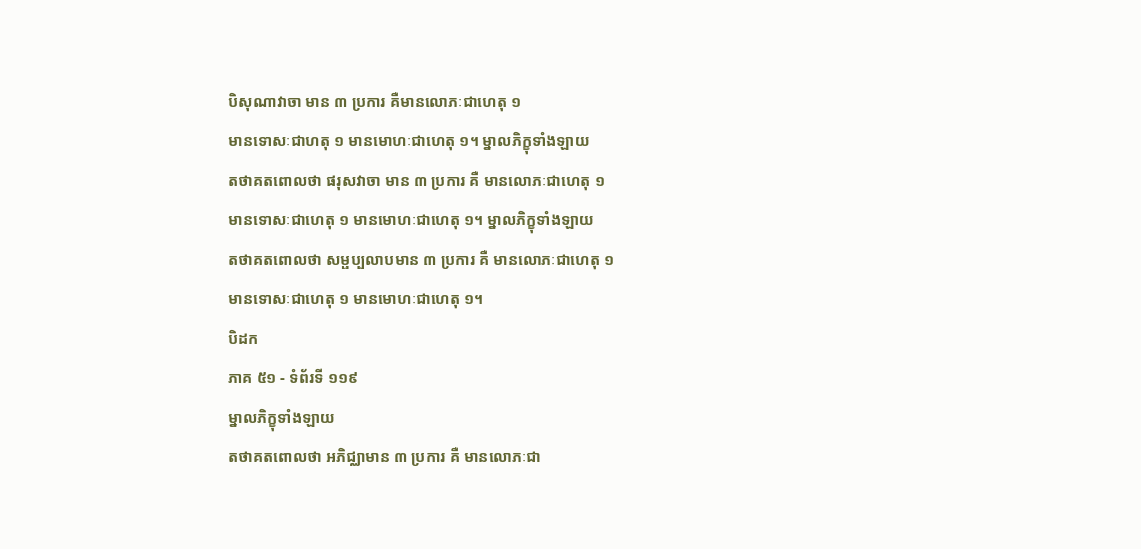បិសុណាវាចា មាន ៣ ប្រការ គឺមានលោភៈជាហេតុ ១
មានទោសៈជាហតុ ១ មានមោហៈជាហេតុ ១។ ម្នាលភិក្ខុទាំងឡាយ
តថាគតពោលថា ផរុសវាចា មាន ៣ ប្រការ គឺ មានលោភៈជាហេតុ ១
មានទោសៈជាហេតុ ១ មានមោហៈជាហេតុ ១។ ម្នាលភិក្ខុទាំងឡាយ
តថាគតពោលថា សម្ផប្បលាបមាន ៣ ប្រការ គឺ មានលោភៈជាហេតុ ១
មានទោសៈជាហេតុ ១ មានមោហៈជាហេតុ ១។
បិដក
ភាគ ៥១ - ទំព័រទី ១១៩
ម្នាលភិក្ខុទាំងឡាយ
តថាគតពោលថា អភិជ្ឈាមាន ៣ ប្រការ គឺ មានលោភៈជា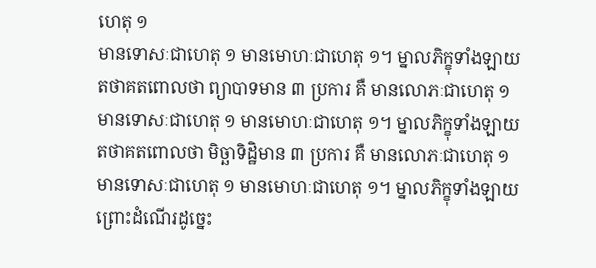ហេតុ ១
មានទោសៈជាហេតុ ១ មានមោហៈជាហេតុ ១។ ម្នាលភិក្ខុទាំងឡាយ
តថាគតពោលថា ព្យាបាទមាន ៣ ប្រការ គឺ មានលោភៈជាហេតុ ១
មានទោសៈជាហេតុ ១ មានមោហៈជាហេតុ ១។ ម្នាលភិក្ខុទាំងឡាយ
តថាគតពោលថា មិច្ឆាទិដ្ឋិមាន ៣ ប្រការ គឺ មានលោភៈជាហេតុ ១
មានទោសៈជាហេតុ ១ មានមោហៈជាហេតុ ១។ ម្នាលភិក្ខុទាំងឡាយ
ព្រោះដំណើរដូច្នេះ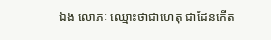ឯង លោភៈ ឈ្មោះថាជាហេតុ ជាដែនកើត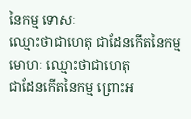នៃកម្ម ទោសៈ
ឈ្មោះថាជាហេតុ ជាដែនកើតនៃកម្ម មោហៈ ឈ្មោះថាជាហេតុ
ជាដែនកើតនៃកម្ម ព្រោះអ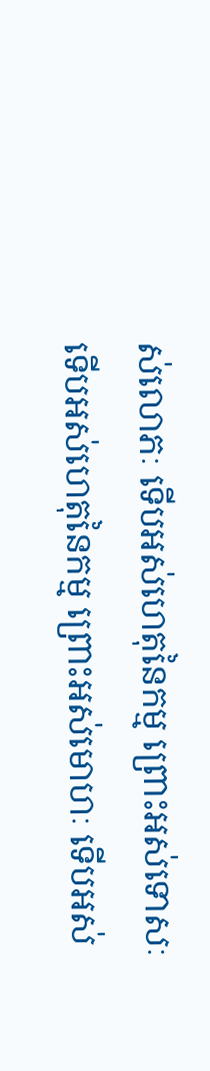ស់លោភៈ ទើបអស់ហេតុនៃកម្ម ព្រោះអស់ទោសៈ
ទើបអស់ហេតុនៃកម្ម ព្រោះអស់មោហៈ ទើបអស់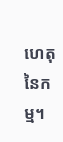ហេតុនៃកម្ម។